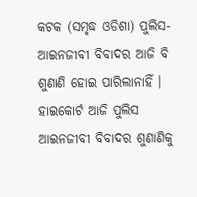କଟକ (ସମୃଦ୍ଧ ଓଡିଶା) ପୁଲିସ-ଆଇନଜୀବୀ ବିବାଦର ଆଜି ବି ଶୁଣାଣି ହୋଇ ପାରିଲାନାହିଁ । ହାଇକୋର୍ଟ ଆଜି ପୁଲିସ ଆଇନଜୀବୀ ବିବାଦର ଶୁଣାଣିକୁ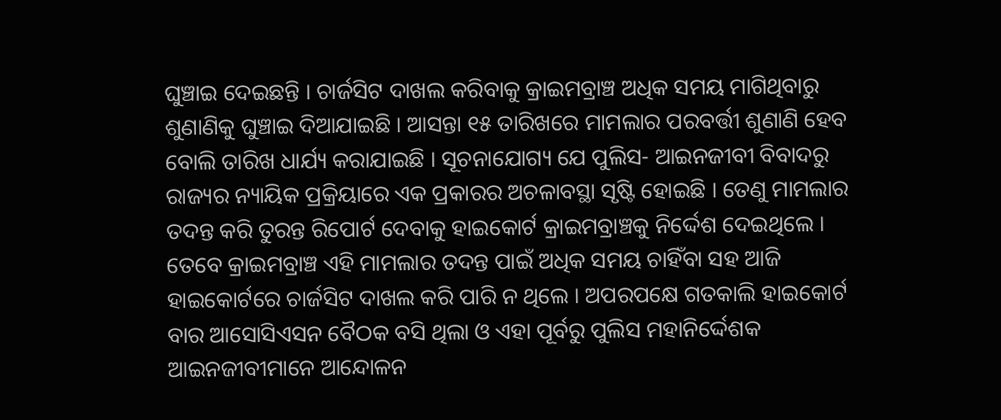ଘୁଞ୍ଚାଇ ଦେଇଛନ୍ତି । ଚାର୍ଜସିଟ ଦାଖଲ କରିବାକୁ କ୍ରାଇମବ୍ରାଞ୍ଚ ଅଧିକ ସମୟ ମାଗିଥିବାରୁ ଶୁଣାଣିକୁ ଘୁଞ୍ଚାଇ ଦିଆଯାଇଛି । ଆସନ୍ତା ୧୫ ତାରିଖରେ ମାମଲାର ପରବର୍ତ୍ତୀ ଶୁଣାଣି ହେବ ବୋଲି ତାରିଖ ଧାର୍ଯ୍ୟ କରାଯାଇଛି । ସୂଚନାଯୋଗ୍ୟ ଯେ ପୁଲିସ- ଆଇନଜୀବୀ ବିବାଦରୁ ରାଜ୍ୟର ନ୍ୟାୟିକ ପ୍ରକ୍ରିୟାରେ ଏକ ପ୍ରକାରର ଅଚଳାବସ୍ଥା ସୃଷ୍ଟି ହୋଇଛି । ତେଣୁ ମାମଲାର ତଦନ୍ତ କରି ତୁରନ୍ତ ରିପୋର୍ଟ ଦେବାକୁ ହାଇକୋର୍ଟ କ୍ରାଇମବ୍ରାଞ୍ଚକୁ ନିର୍ଦ୍ଦେଶ ଦେଇଥିଲେ । ତେବେ କ୍ରାଇମବ୍ରାଞ୍ଚ ଏହି ମାମଲାର ତଦନ୍ତ ପାଇଁ ଅଧିକ ସମୟ ଚାହିଁବା ସହ ଆଜି ହାଇକୋର୍ଟରେ ଚାର୍ଜସିଟ ଦାଖଲ କରି ପାରି ନ ଥିଲେ । ଅପରପକ୍ଷେ ଗତକାଲି ହାଇକୋର୍ଟ ବାର ଆସୋସିଏସନ ବୈଠକ ବସି ଥିଲା ଓ ଏହା ପୂର୍ବରୁ ପୁଲିସ ମହାନିର୍ଦ୍ଦେଶକ ଆଇନଜୀବୀମାନେ ଆନ୍ଦୋଳନ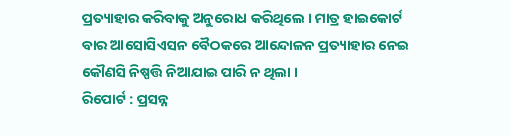ପ୍ରତ୍ୟାହାର କରିବାକୁ ଅନୁରୋଧ କରିଥିଲେ । ମାତ୍ର ହାଇକୋର୍ଟ ବାର ଆସୋସିଏସନ ବୈଠକରେ ଆନ୍ଦୋଳନ ପ୍ରତ୍ୟାହାର ନେଇ କୌଣସି ନିଷ୍ପତ୍ତି ନିଆଯାଇ ପାରି ନ ଥିଲା ।
ରିପୋର୍ଟ : ପ୍ରସନ୍ନ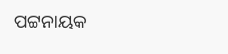ପଟ୍ଟନାୟକ